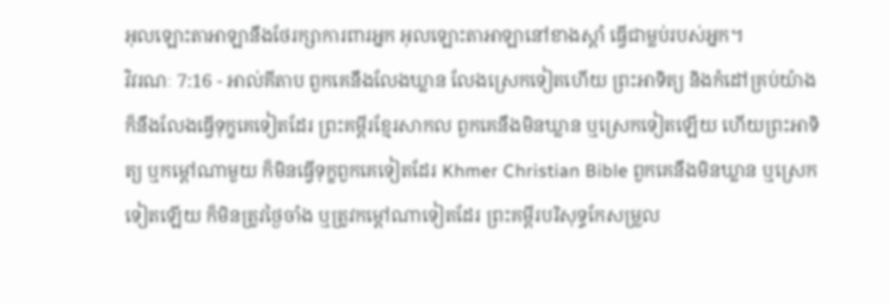អុលឡោះតាអាឡានឹងថែរក្សាការពារអ្នក អុលឡោះតាអាឡានៅខាងស្តាំ ធ្វើជាម្លប់របស់អ្នក។
វិវរណៈ 7:16 - អាល់គីតាប ពួកគេនឹងលែងឃ្លាន លែងស្រេកទៀតហើយ ព្រះអាទិត្យ និងកំដៅគ្រប់យ៉ាង ក៏នឹងលែងធ្វើទុក្ខគេទៀតដែរ ព្រះគម្ពីរខ្មែរសាកល ពួកគេនឹងមិនឃ្លាន ឬស្រេកទៀតឡើយ ហើយព្រះអាទិត្យ ឬកម្ដៅណាមួយ ក៏មិនធ្វើទុក្ខពួកគេទៀតដែរ Khmer Christian Bible ពួកគេនឹងមិនឃ្លាន ឬស្រេកទៀតឡើយ ក៏មិនត្រូវថ្ងៃចាំង ឬត្រូវកម្ដៅណាទៀតដែរ ព្រះគម្ពីរបរិសុទ្ធកែសម្រួល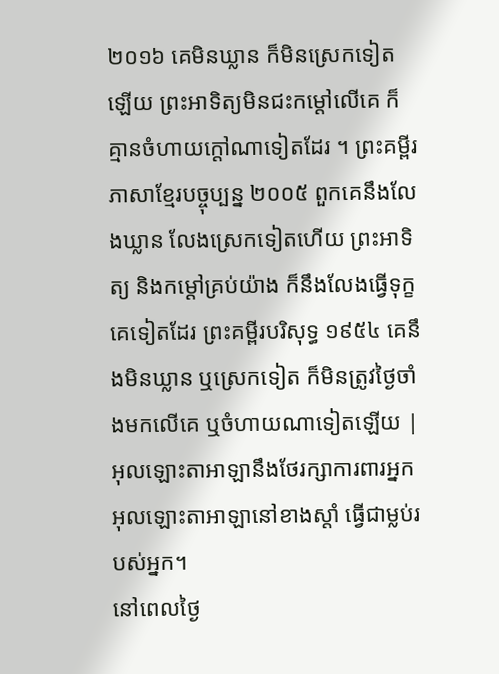២០១៦ គេមិនឃ្លាន ក៏មិនស្រេកទៀតឡើយ ព្រះអាទិត្យមិនជះកម្ដៅលើគេ ក៏គ្មានចំហាយក្ដៅណាទៀតដែរ ។ ព្រះគម្ពីរភាសាខ្មែរបច្ចុប្បន្ន ២០០៥ ពួកគេនឹងលែងឃ្លាន លែងស្រេកទៀតហើយ ព្រះអាទិត្យ និងកម្ដៅគ្រប់យ៉ាង ក៏នឹងលែងធ្វើទុក្ខគេទៀតដែរ ព្រះគម្ពីរបរិសុទ្ធ ១៩៥៤ គេនឹងមិនឃ្លាន ឬស្រេកទៀត ក៏មិនត្រូវថ្ងៃចាំងមកលើគេ ឬចំហាយណាទៀតឡើយ |
អុលឡោះតាអាឡានឹងថែរក្សាការពារអ្នក អុលឡោះតាអាឡានៅខាងស្តាំ ធ្វើជាម្លប់របស់អ្នក។
នៅពេលថ្ងៃ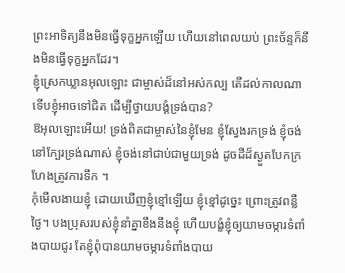ព្រះអាទិត្យនឹងមិនធ្វើទុក្ខអ្នកឡើយ ហើយនៅពេលយប់ ព្រះច័ន្ទក៏នឹងមិនធ្វើទុក្ខអ្នកដែរ។
ខ្ញុំស្រេកឃ្លានអុលឡោះ ជាម្ចាស់ដ៏នៅអស់កល្ប តើដល់កាលណាទើបខ្ញុំអាចទៅជិត ដើម្បីថ្វាយបង្គំទ្រង់បាន?
ឱអុលឡោះអើយ! ទ្រង់ពិតជាម្ចាស់នៃខ្ញុំមែន ខ្ញុំស្វែងរកទ្រង់ ខ្ញុំចង់នៅក្បែរទ្រង់ណាស់ ខ្ញុំចង់នៅជាប់ជាមួយទ្រង់ ដូចដីដ៏ស្ងួតបែកក្រហែងត្រូវការទឹក ។
កុំមើលងាយខ្ញុំ ដោយឃើញខ្ញុំខ្មៅឡើយ ខ្ញុំខ្មៅដូច្នេះ ព្រោះត្រូវពន្លឺថ្ងៃ។ បងប្រុសរបស់ខ្ញុំនាំគ្នាខឹងនឹងខ្ញុំ ហើយបង្ខំខ្ញុំឲ្យយាមចម្ការទំពាំងបាយជូរ តែខ្ញុំពុំបានយាមចម្ការទំពាំងបាយ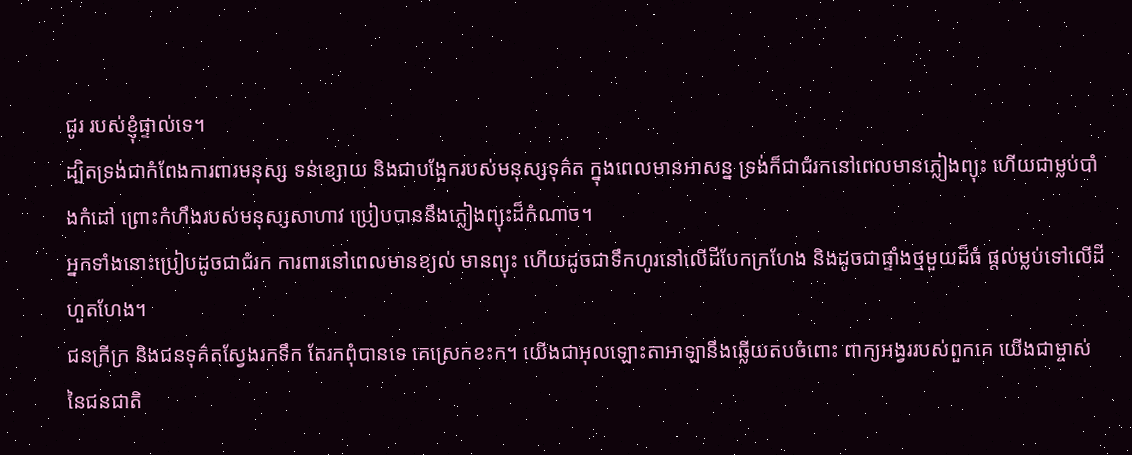ជូរ របស់ខ្ញុំផ្ទាល់ទេ។
ដ្បិតទ្រង់ជាកំពែងការពារមនុស្ស ទន់ខ្សោយ និងជាបង្អែករបស់មនុស្សទុគ៌ត ក្នុងពេលមានអាសន្ន ទ្រង់ក៏ជាជំរកនៅពេលមានភ្លៀងព្យុះ ហើយជាម្លប់បាំងកំដៅ ព្រោះកំហឹងរបស់មនុស្សសាហាវ ប្រៀបបាននឹងភ្លៀងព្យុះដ៏កំណាច។
អ្នកទាំងនោះប្រៀបដូចជាជំរក ការពារនៅពេលមានខ្យល់ មានព្យុះ ហើយដូចជាទឹកហូរនៅលើដីបែកក្រហែង និងដូចជាផ្ទាំងថ្មមួយដ៏ធំ ផ្តល់ម្លប់ទៅលើដីហួតហែង។
ជនក្រីក្រ និងជនទុគ៌តស្វែងរកទឹក តែរកពុំបានទេ គេស្រេកខះក។ យើងជាអុលឡោះតាអាឡានឹងឆ្លើយតបចំពោះ ពាក្យអង្វររបស់ពួកគេ យើងជាម្ចាស់នៃជនជាតិ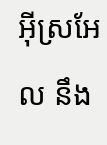អ៊ីស្រអែល នឹង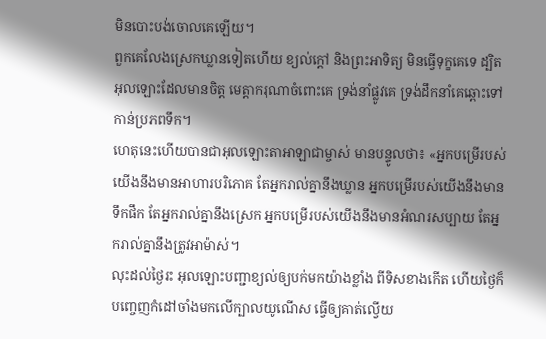មិនបោះបង់ចោលគេឡើយ។
ពួកគេលែងស្រេកឃ្លានទៀតហើយ ខ្យល់ក្ដៅ និងព្រះអាទិត្យ មិនធ្វើទុក្ខគេទេ ដ្បិតអុលឡោះដែលមានចិត្ត មេត្តាករុណាចំពោះគេ ទ្រង់នាំផ្លូវគេ ទ្រង់ដឹកនាំគេឆ្ពោះទៅកាន់ប្រភពទឹក។
ហេតុនេះហើយបានជាអុលឡោះតាអាឡាជាម្ចាស់ មានបន្ទូលថា៖ «អ្នកបម្រើរបស់យើងនឹងមានអាហារបរិភោគ តែអ្នករាល់គ្នានឹងឃ្លាន អ្នកបម្រើរបស់យើងនឹងមានទឹកផឹក តែអ្នករាល់គ្នានឹងស្រេក អ្នកបម្រើរបស់យើងនឹងមានអំណរសប្បាយ តែអ្នករាល់គ្នានឹងត្រូវអាម៉ាស់។
លុះដល់ថ្ងៃរះ អុលឡោះបញ្ជាខ្យល់ឲ្យបក់មកយ៉ាងខ្លាំង ពីទិសខាងកើត ហើយថ្ងៃក៏បញ្ចេញកំដៅចាំងមកលើក្បាលយូណើស ធ្វើឲ្យគាត់ល្វើយ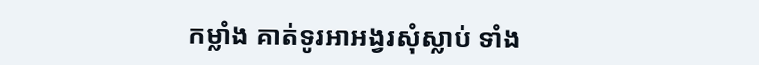កម្លាំង គាត់ទូរអាអង្វរសុំស្លាប់ ទាំង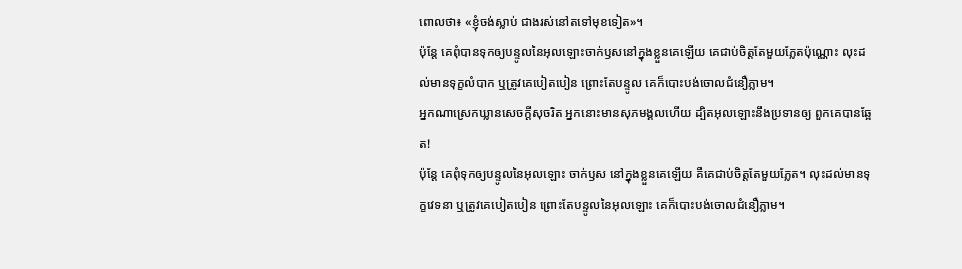ពោលថា៖ «ខ្ញុំចង់ស្លាប់ ជាងរស់នៅតទៅមុខទៀត»។
ប៉ុន្ដែ គេពុំបានទុកឲ្យបន្ទូលនៃអុលឡោះចាក់ឫសនៅក្នុងខ្លួនគេឡើយ គេជាប់ចិត្ដតែមួយភ្លែតប៉ុណ្ណោះ លុះដល់មានទុក្ខលំបាក ឬត្រូវគេបៀតបៀន ព្រោះតែបន្ទូល គេក៏បោះបង់ចោលជំនឿភ្លាម។
អ្នកណាស្រេកឃ្លានសេចក្ដីសុចរិត អ្នកនោះមានសុភមង្គលហើយ ដ្បិតអុលឡោះនឹងប្រទានឲ្យ ពួកគេបានឆ្អែត!
ប៉ុន្ដែ គេពុំទុកឲ្យបន្ទូលនៃអុលឡោះ ចាក់ឫស នៅក្នុងខ្លួនគេឡើយ គឺគេជាប់ចិត្ដតែមួយភ្លែត។ លុះដល់មានទុក្ខវេទនា ឬត្រូវគេបៀតបៀន ព្រោះតែបន្ទូលនៃអុលឡោះ គេក៏បោះបង់ចោលជំនឿភ្លាម។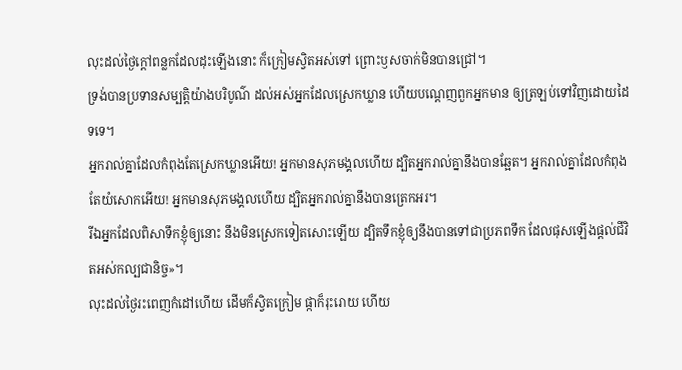លុះដល់ថ្ងៃក្ដៅពន្លកដែលដុះឡើងនោះ ក៏ក្រៀមស្វិតអស់ទៅ ព្រោះឫសចាក់មិនបានជ្រៅ។
ទ្រង់បានប្រទានសម្បត្តិយ៉ាងបរិបូណ៌ ដល់អស់អ្នកដែលស្រេកឃ្លាន ហើយបណ្ដេញពួកអ្នកមាន ឲ្យត្រឡប់ទៅវិញដោយដៃទទេ។
អ្នករាល់គ្នាដែលកំពុងតែស្រេកឃ្លានអើយ! អ្នកមានសុភមង្គលហើយ ដ្បិតអ្នករាល់គ្នានឹងបានឆ្អែត។ អ្នករាល់គ្នាដែលកំពុងតែយំសោកអើយ! អ្នកមានសុភមង្គលហើយ ដ្បិតអ្នករាល់គ្នានឹងបានត្រេកអរ។
រីឯអ្នកដែលពិសាទឹកខ្ញុំឲ្យនោះ នឹងមិនស្រេកទៀតសោះឡើយ ដ្បិតទឹកខ្ញុំឲ្យនឹងបានទៅជាប្រភពទឹក ដែលផុសឡើងផ្ដល់ជីវិតអស់កល្បជានិច្ច»។
លុះដល់ថ្ងៃរះពេញកំដៅហើយ ដើមក៏ស្វិតក្រៀម ផ្កាក៏រុះរោយ ហើយ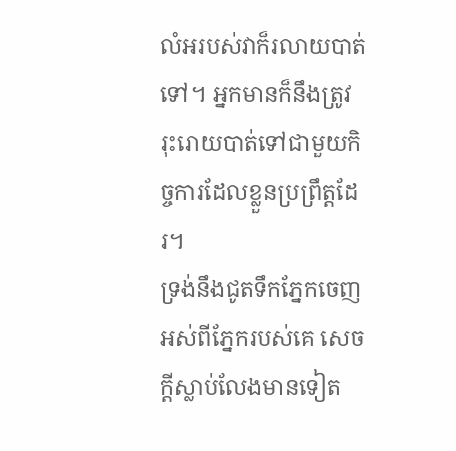លំអរបស់វាក៏រលាយបាត់ទៅ។ អ្នកមានក៏នឹងត្រូវរុះរោយបាត់ទៅជាមួយកិច្ចការដែលខ្លួនប្រព្រឹត្ដដែរ។
ទ្រង់នឹងជូតទឹកភ្នែកចេញអស់ពីភ្នែករបស់គេ សេចក្ដីស្លាប់លែងមានទៀត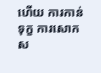ហើយ ការកាន់ទុក្ខ ការសោកស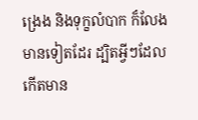ង្រេង និងទុក្ខលំបាក ក៏លែងមានទៀតដែរ ដ្បិតអ្វីៗដែលកើតមាន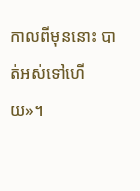កាលពីមុននោះ បាត់អស់ទៅហើយ»។